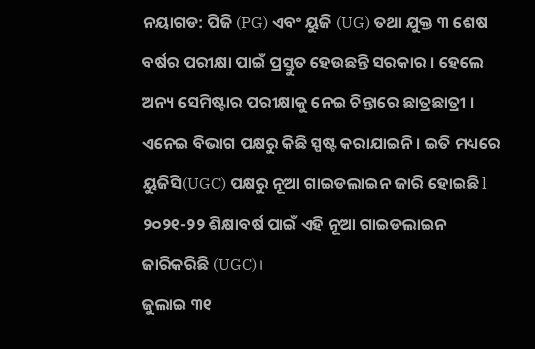ନୟାଗଡ: ପିଜି (PG) ଏବଂ ୟୁଜି (UG) ତଥା ଯୁକ୍ତ ୩ ଶେଷ ବର୍ଷର ପରୀକ୍ଷା ପାଇଁ ପ୍ରସ୍ତୁତ ହେଉଛନ୍ତି ସରକାର । ହେଲେ ଅନ୍ୟ ସେମିଷ୍ଟାର ପରୀକ୍ଷାକୁ ନେଇ ଚିନ୍ତାରେ ଛାତ୍ରଛାତ୍ରୀ । ଏନେଇ ବିଭାଗ ପକ୍ଷରୁ କିଛି ସ୍ପଷ୍ଟ କରାଯାଇନି । ଇତି ମଧ୍ୟରେ ୟୁଜିସି(UGC) ପକ୍ଷରୁ ନୂଆ ଗାଇଡଲାଇନ ଜାରି ହୋଇଛି l ୨୦୨୧-୨୨ ଶିକ୍ଷାବର୍ଷ ପାଇଁ ଏହି ନୂଆ ଗାଇଡଲାଇନ ଜାରିକରିଛି (UGC)।
ଜୁଲାଇ ୩୧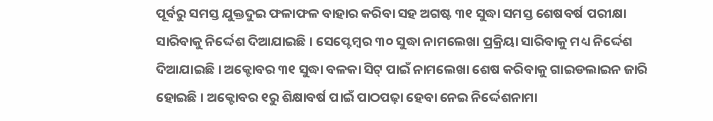ପୂର୍ବରୁ ସମସ୍ତ ଯୁକ୍ତଦୁଇ ଫଳାଫଳ ବାହାର କରିବା ସହ ଅଗଷ୍ଟ ୩୧ ସୁଦ୍ଧା ସମସ୍ତ ଶେଷବର୍ଷ ପରୀକ୍ଷା ସାରିବାକୁ ନିର୍ଦ୍ଦେଶ ଦିଆଯାଇଛି । ସେପ୍ଟେମ୍ୱର ୩୦ ସୁଦ୍ଧା ନାମଲେଖା ପ୍ରକ୍ରିୟା ସାରିବାକୁ ମଧ୍ୟ ନିର୍ଦ୍ଦେଶ ଦିଆଯାଇଛି । ଅକ୍ଟୋବର ୩୧ ସୁଦ୍ଧା ବଳକା ସିଟ୍ ପାଇଁ ନାମଲେଖା ଶେଷ କରିବାକୁ ଗାଇଡଲାଇନ ଜାରି ହୋଇଛି । ଅକ୍ଟୋବର ୧ରୁ ଶିକ୍ଷାବର୍ଷ ପାଇଁ ପାଠପଢ଼ା ହେବା ନେଇ ନିର୍ଦ୍ଦେଶନାମା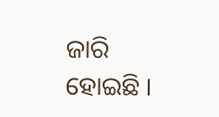ଜାରି ହୋଇଛି ।